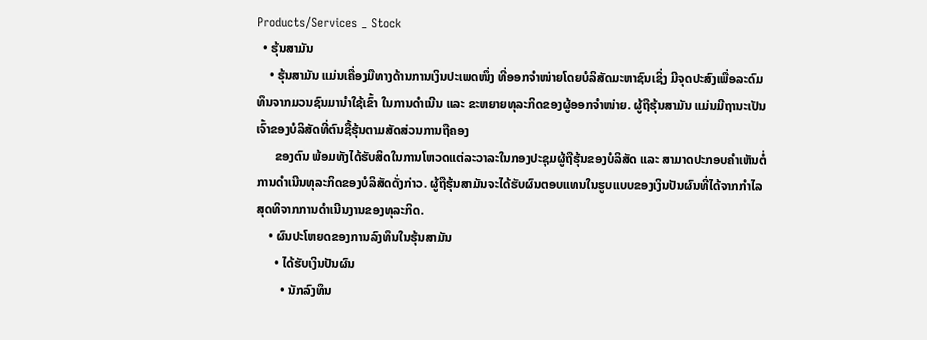Products/Services _ Stock
  • ຮຸ້ນສາມັນ
    • ຮຸ້ນສາມັນ ແມ່ນເຄື່ອງມືທາງດ້ານການເງິນປະເພດໜຶ່ງ ທີ່ອອກຈຳໜ່າຍໂດຍບໍລິສັດມະຫາຊົນເຊິ່ງ ມີຈຸດປະສົງເພື່ອລະດົມທຶນຈາກມວນຊົນມານຳໃຊ້ເຂົ້າ ໃນການດຳເນີນ ແລະ ຂະຫຍາຍທຸລະກິດຂອງຜູ້ອອກຈຳໜ່າຍ. ຜູ້ຖືຮຸ້ນສາມັນ ແມ່ນມີຖານະເປັນເຈົ້າຂອງບໍລິສັດທີ່ຕົນຊື້ຮຸ້ນຕາມສັດສ່ວນການຖືຄອງ
      ຂອງຕົນ ພ້ອມທັງໄດ້ຮັບສິດໃນການໂຫວດແຕ່ລະວາລະໃນກອງປະຊຸມຜູ້ຖືຮຸ້ນຂອງບໍລິສັດ ແລະ ສາມາດປະກອບຄຳເຫັນຕໍ່ການດຳເນີນທຸລະກິດຂອງບໍລິສັດດັ່ງກ່າວ. ຜູ້ຖືຮຸ້ນສາມັນຈະໄດ້ຮັບຜົນຕອບແທນໃນຮູບແບບຂອງເງິນປັນຜົນທີ່ໄດ້ຈາກກຳໄລສຸດທິຈາກການດຳເນີນງານຂອງທຸລະກິດ.
    • ຜົນປະໂຫຍດຂອງການລົງທຶນໃນຮຸ້ນສາມັນ
      • ໄດ້ຮັບເງິນປັນຜົນ
        • ນັກລົງທຶນ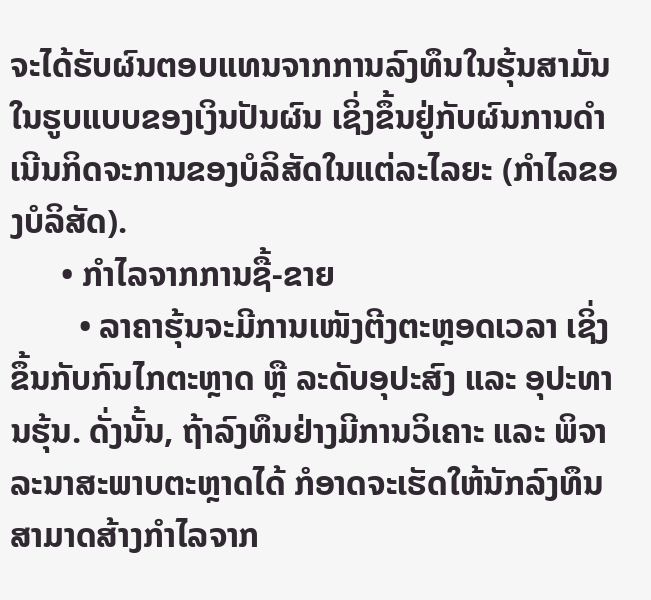ຈະໄດ້ຮັບຜົນຕອບແທນຈາກການລົງທຶນໃນຮຸ້ນສາມັນໃນຮູບແບບຂອງເງິນປັນຜົນ ເຊິ່ງຂຶ້ນຢູ່ກັບຜົນການດຳເນີນກິດຈະການຂອງບໍລິສັດໃນແຕ່ລະໄລຍະ (ກຳໄລຂອງບໍລິສັດ).
      • ກຳໄລຈາກການຊື້-ຂາຍ
        • ລາຄາຮຸ້ນຈະມີການເໜັງຕີງຕະຫຼອດເວລາ ເຊິ່ງຂຶ້ນກັບກົນໄກຕະຫຼາດ ຫຼື ລະດັບອຸປະສົງ ແລະ ອຸປະທານຮຸ້ນ. ດັ່ງນັ້ນ, ຖ້າລົງທຶນຢ່າງມີການວິເຄາະ ແລະ ພິຈາລະນາສະພາບຕະຫຼາດໄດ້ ກໍອາດຈະເຮັດໃຫ້ນັກລົງທຶນສາມາດສ້າງກຳໄລຈາກ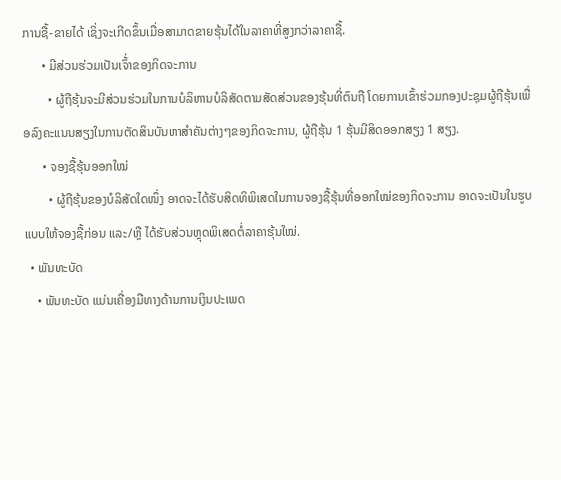ການຊື້-ຂາຍໄດ້ ເຊິ່ງຈະເກີດຂຶ້ນເມື່ອສາມາດຂາຍຮຸ້ນໄດ້ໃນລາຄາທີ່ສູງກວ່າລາຄາຊື້.
      • ມີສ່ວນຮ່ວມເປັນເຈົ້່າຂອງກິດຈະການ
        • ຜູ້ຖືຮຸ້ນຈະມີສ່ວນຮ່ວມໃນການບໍລິຫານບໍລິສັດຕາມສັດສ່ວນຂອງຮຸ້ນທີ່ຕົນຖື ໂດຍການເຂົ້າຮ່ວມກອງປະຊຸມຜູ້ຖືຮຸ້ນເພື່ອລົງຄະແນນສຽງໃນການຕັດສິນບັນຫາສຳຄັນຕ່າງໆຂອງກິດຈະການ, ຜູ້ຖືຮຸ້ນ 1 ຮຸ້ນມີສິດອອກສຽງ 1 ສຽງ.
      • ຈອງຊື້ຮຸ້ນອອກໃໝ່
        • ຜູ້ຖືຮຸ້ນຂອງບໍລິສັດໃດໜຶ່ງ ອາດຈະໄດ້ຮັບສິດທິພິເສດໃນການຈອງຊື້ຮຸ້ນທີ່ອອກໃໝ່ຂອງກິດຈະການ ອາດຈະເປັນໃນຮູບແບບໃຫ້ຈອງຊື້ກ່ອນ ແລະ/ຫຼື ໄດ້ຮັບສ່ວນຫຼຸດພິເສດຕໍ່ລາຄາຮຸ້ນໃໝ່.
  • ພັນທະບັດ
    • ພັນທະບັດ ແມ່ນເຄື່ອງມືທາງດ້ານການເງິນປະເພດ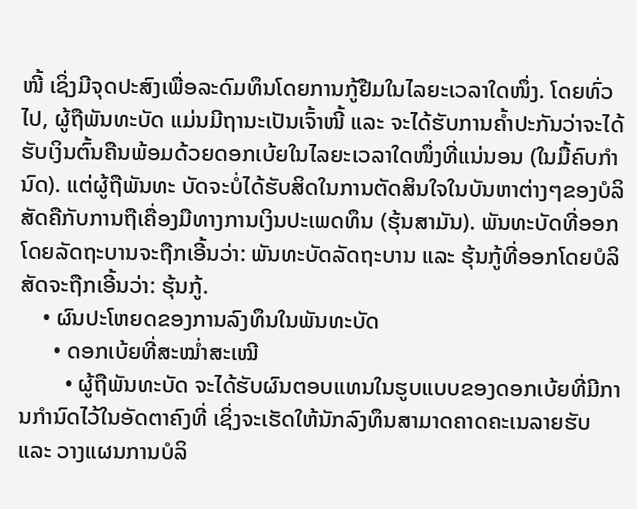ໜີ້ ເຊິ່ງມີຈຸດປະສົງເພື່ອລະດົມທຶນໂດຍການກູ້ຢືມໃນໄລຍະເວລາໃດໜຶ່ງ. ໂດຍທົ່ວໄປ, ຜູ້ຖືພັນທະບັດ ແມ່ນມີຖານະເປັນເຈົ້າໜີ້ ແລະ ຈະໄດ້ຮັບການຄໍ້າປະກັນວ່າຈະໄດ້ຮັບເງິນຕົ້ນຄືນພ້ອມດ້ວຍດອກເບ້ຍໃນໄລຍະເວລາໃດໜຶ່ງທີ່ແນ່ນອນ (ໃນມື້ຄົບກຳນົດ). ແຕ່ຜູ້ຖືພັນທະ ບັດຈະບໍ່ໄດ້ຮັບສິດໃນການຕັດສິນໃຈໃນບັນຫາຕ່າງໆຂອງບໍລິສັດຄືກັບການຖືເຄື່ອງມືທາງການເງິນປະເພດທຶນ (ຮຸ້ນສາມັນ). ພັນທະບັດທີ່ອອກໂດຍລັດຖະບານຈະຖືກເອີ້ນວ່າ: ພັນທະບັດລັດຖະບານ ແລະ ຮຸ້ນກູ້ທີ່ອອກໂດຍບໍລິສັດຈະຖືກເອີ້ນວ່າ: ຮຸ້ນກູ້.
    • ຜົນປະໂຫຍດຂອງການລົງທຶນໃນພັນທະບັດ
      • ດອກເບ້ຍທີ່ສະໝໍ່າສະເໝີ
        • ຜູ້ຖືພັນທະບັດ ຈະໄດ້ຮັບຜົນຕອບແທນໃນຮູບແບບຂອງດອກເບ້ຍທີ່ມີການກຳນົດໄວ້ໃນອັດຕາຄົງທີ່ ເຊິ່ງຈະເຮັດໃຫ້ນັກລົງທຶນສາມາດຄາດຄະເນລາຍຮັບ ແລະ ວາງແຜນການບໍລິ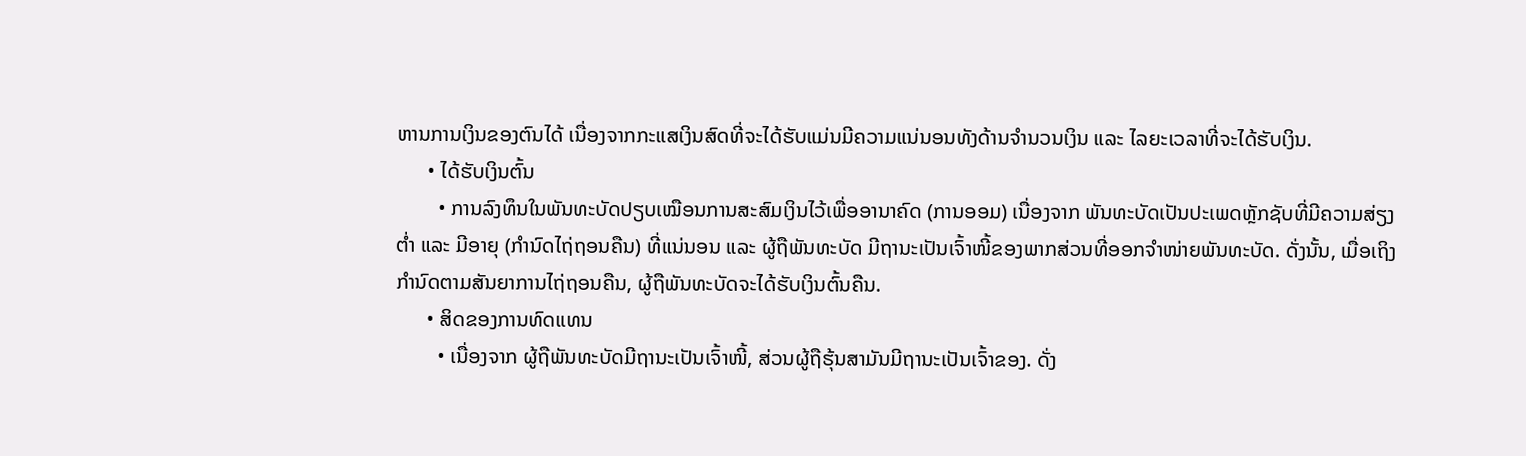ຫານການເງິນຂອງຕົນໄດ້ ເນື່ອງຈາກກະແສເງິນສົດທີ່ຈະໄດ້ຮັບແມ່ນມີຄວາມແນ່ນອນທັງດ້ານຈຳນວນເງິນ ແລະ ໄລຍະເວລາທີ່ຈະໄດ້ຮັບເງິນ.
      • ໄດ້ຮັບເງິນຕົ້ນ
        • ການລົງທຶນໃນພັນທະບັດປຽບເໝືອນການສະສົມເງິນໄວ້ເພື່ອອານາຄົດ (ການອອມ) ເນື່ອງຈາກ ພັນທະບັດເປັນປະເພດຫຼັກຊັບທີ່ມີຄວາມສ່ຽງຕໍ່າ ແລະ ມີອາຍຸ (ກຳນົດໄຖ່ຖອນຄືນ) ທີ່ແນ່ນອນ ແລະ ຜູ້ຖືພັນທະບັດ ມີຖານະເປັນເຈົ້າໜີ້ຂອງພາກສ່ວນທີ່ອອກຈຳໜ່າຍພັນທະບັດ. ດັ່ງນັ້ນ, ເມື່ອເຖິງກຳນົດຕາມສັນຍາການໄຖ່ຖອນຄືນ, ຜູ້ຖືພັນທະບັດຈະໄດ້ຮັບເງິນຕົ້ນຄືນ.
      • ສິດຂອງການທົດແທນ
        • ເນື່ອງຈາກ ຜູ້ຖືພັນທະບັດມີຖານະເປັນເຈົ້າໜີ້, ສ່ວນຜູ້ຖືຮຸ້ນສາມັນມີຖານະເປັນເຈົ້າຂອງ. ດັ່ງ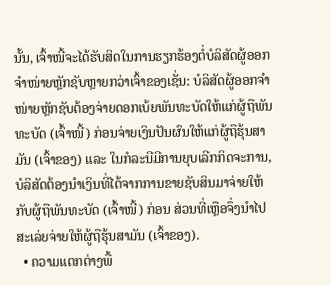ນັ້ນ, ເຈົ້າໜີ້ຈະໄດ້ຮັບສິດໃນການຮຽກຮ້ອງຕໍ່ບໍລິສັດຜູ້ອອກຈຳໜ່າຍຫຼັກຊັບຫຼາຍກວ່າເຈົ້າຂອງເຊັ່ນ: ບໍລິສັດຜູ້ອອກຈຳໜ່າຍຫຼັກຊັບຕ້ອງຈ່າຍດອກເບ້ຍພັນທະບັດໃຫ້ແກ່ຜູ້ຖືພັນທະບັດ (ເຈົ້າໜີ້) ກ່ອນຈ່າຍເງິນປັນຜົນໃຫ້ແກ່ຜູ້ຖືຮຸ້ນສາມັນ (ເຈົ້າຂອງ) ແລະ ໃນກໍລະນີມີການຍຸບເລີກກິດຈະການ, ບໍລິສັດຕ້ອງນຳເງິນທີ່ໄດ້ຈາກການຂາຍຊັບສິນມາຈ່າຍໃຫ້ກັບຜູ້ຖືພັນທະບັດ (ເຈົ້າໜີ້) ກ່ອນ ສ່ວນທີ່ເຫຼືອຈຶ່ງນຳໄປສະເລ່ຍຈ່າຍໃຫ້ຜູ້ຖືຮຸ້ນສາມັນ (ເຈົ້າຂອງ).
  • ຄວາມແຕກຕ່າງພື້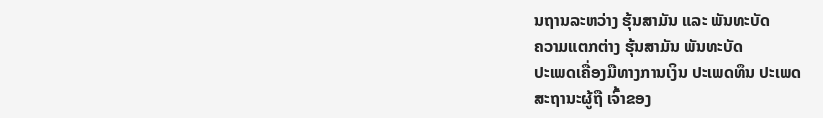ນຖານລະຫວ່າງ ຮຸ້ນສາມັນ ແລະ ພັນທະບັດ
ຄວາມແຕກຕ່າງ ຮຸ້ນສາມັນ ພັນທະບັດ
ປະເພດເຄື່ອງມືທາງການເງິນ ປະເພດທຶນ ປະເພດ
ສະຖານະຜູ້ຖື ເຈົ້າຂອງ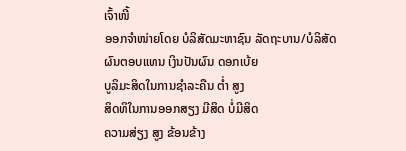ເຈົ້າໜີ້
ອອກຈຳໜ່າຍໂດຍ ບໍລິສັດມະຫາຊົນ ລັດຖະບານ/ບໍລິສັດ
ຜົນຕອບແທນ ເງິນປັນຜົນ ດອກເບ້ຍ
ບູລິມະສິດໃນການຊຳລະຄືນ ຕໍ່າ ສູງ
ສິດທິໃນການອອກສຽງ ມີສິດ ບໍ່ມີສິດ
ຄວາມສ່ຽງ ສູງ ຂ້ອນຂ້າງ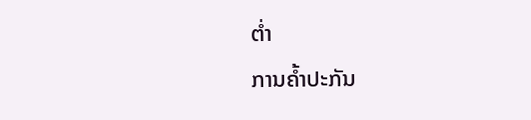ຕໍ່າ
ການຄໍ້າປະກັນ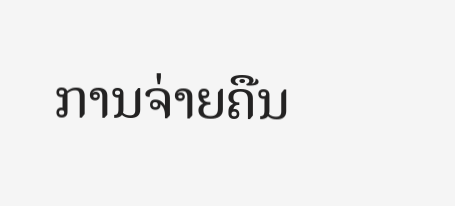ການຈ່າຍຄືນ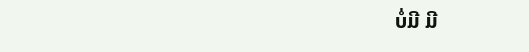ບໍ່ມີ ມີ